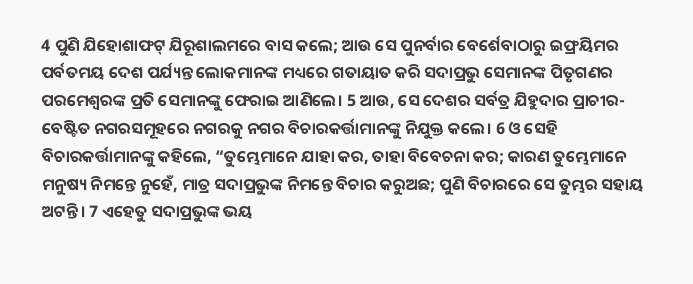4 ପୁଣି ଯିହୋଶାଫଟ୍ ଯିରୂଶାଲମରେ ବାସ କଲେ; ଆଉ ସେ ପୁନର୍ବାର ବେର୍ଶେବାଠାରୁ ଇଫ୍ରୟିମର ପର୍ବତମୟ ଦେଶ ପର୍ଯ୍ୟନ୍ତ ଲୋକମାନଙ୍କ ମଧ୍ୟରେ ଗତାୟାତ କରି ସଦାପ୍ରଭୁ ସେମାନଙ୍କ ପିତୃଗଣର ପରମେଶ୍ୱରଙ୍କ ପ୍ରତି ସେମାନଙ୍କୁ ଫେରାଇ ଆଣିଲେ। 5 ଆଉ, ସେ ଦେଶର ସର୍ବତ୍ର ଯିହୁଦାର ପ୍ରାଚୀର-ବେଷ୍ଟିତ ନଗରସମୂହରେ ନଗରକୁ ନଗର ବିଚାରକର୍ତ୍ତାମାନଙ୍କୁ ନିଯୁକ୍ତ କଲେ। 6 ଓ ସେହି ବିଚାରକର୍ତ୍ତାମାନଙ୍କୁ କହିଲେ, “ତୁମ୍ଭେମାନେ ଯାହା କର, ତାହା ବିବେଚନା କର; କାରଣ ତୁମ୍ଭେମାନେ ମନୁଷ୍ୟ ନିମନ୍ତେ ନୁହେଁ, ମାତ୍ର ସଦାପ୍ରଭୁଙ୍କ ନିମନ୍ତେ ବିଚାର କରୁଅଛ; ପୁଣି ବିଚାରରେ ସେ ତୁମ୍ଭର ସହାୟ ଅଟନ୍ତି। 7 ଏହେତୁ ସଦାପ୍ରଭୁଙ୍କ ଭୟ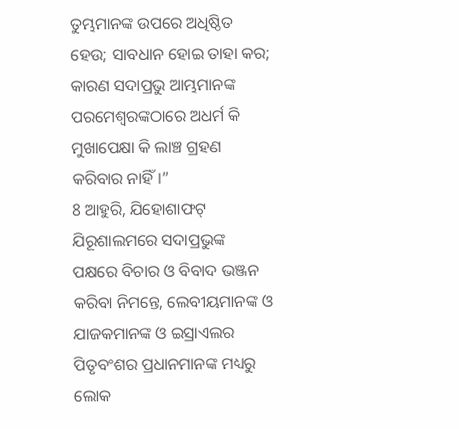ତୁମ୍ଭମାନଙ୍କ ଉପରେ ଅଧିଷ୍ଠିତ ହେଉ; ସାବଧାନ ହୋଇ ତାହା କର; କାରଣ ସଦାପ୍ରଭୁ ଆମ୍ଭମାନଙ୍କ ପରମେଶ୍ୱରଙ୍କଠାରେ ଅଧର୍ମ କି ମୁଖାପେକ୍ଷା କି ଲାଞ୍ଚ ଗ୍ରହଣ କରିବାର ନାହିଁ।”
8 ଆହୁରି, ଯିହୋଶାଫଟ୍ ଯିରୂଶାଲମରେ ସଦାପ୍ରଭୁଙ୍କ ପକ୍ଷରେ ବିଚାର ଓ ବିବାଦ ଭଞ୍ଜନ କରିବା ନିମନ୍ତେ, ଲେବୀୟମାନଙ୍କ ଓ ଯାଜକମାନଙ୍କ ଓ ଇସ୍ରାଏଲର ପିତୃବଂଶର ପ୍ରଧାନମାନଙ୍କ ମଧ୍ୟରୁ ଲୋକ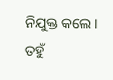ନିଯୁକ୍ତ କଲେ। ତହୁଁ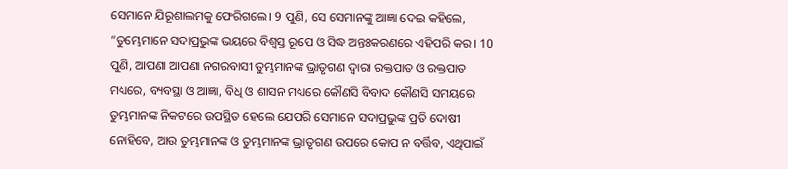ସେମାନେ ଯିରୂଶାଲମକୁ ଫେରିଗଲେ। 9 ପୁଣି, ସେ ସେମାନଙ୍କୁ ଆଜ୍ଞା ଦେଇ କହିଲେ, “ତୁମ୍ଭେମାନେ ସଦାପ୍ରଭୁଙ୍କ ଭୟରେ ବିଶ୍ୱସ୍ତ ରୂପେ ଓ ସିଦ୍ଧ ଅନ୍ତଃକରଣରେ ଏହିପରି କର। 10 ପୁଣି, ଆପଣା ଆପଣା ନଗରବାସୀ ତୁମ୍ଭମାନଙ୍କ ଭ୍ରାତୃଗଣ ଦ୍ୱାରା ରକ୍ତପାତ ଓ ରକ୍ତପାତ ମଧ୍ୟରେ, ବ୍ୟବସ୍ଥା ଓ ଆଜ୍ଞା, ବିଧି ଓ ଶାସନ ମଧ୍ୟରେ କୌଣସି ବିବାଦ କୌଣସି ସମୟରେ ତୁମ୍ଭମାନଙ୍କ ନିକଟରେ ଉପସ୍ଥିତ ହେଲେ ଯେପରି ସେମାନେ ସଦାପ୍ରଭୁଙ୍କ ପ୍ରତି ଦୋଷୀ ନୋହିବେ, ଆଉ ତୁମ୍ଭମାନଙ୍କ ଓ ତୁମ୍ଭମାନଙ୍କ ଭ୍ରାତୃଗଣ ଉପରେ କୋପ ନ ବର୍ତ୍ତିବ, ଏଥିପାଇଁ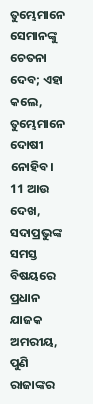ତୁମ୍ଭେମାନେ ସେମାନଙ୍କୁ ଚେତନା ଦେବ; ଏହା କଲେ, ତୁମ୍ଭେମାନେ ଦୋଷୀ ନୋହିବ। 11 ଆଉ ଦେଖ, ସଦାପ୍ରଭୁଙ୍କ ସମସ୍ତ ବିଷୟରେ ପ୍ରଧାନ ଯାଜକ ଅମରୀୟ, ପୁଣି ରାଜାଙ୍କର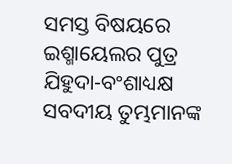ସମସ୍ତ ବିଷୟରେ ଇଶ୍ମାୟେଲର ପୁତ୍ର ଯିହୁଦା-ବଂଶାଧ୍ୟକ୍ଷ ସବଦୀୟ ତୁମ୍ଭମାନଙ୍କ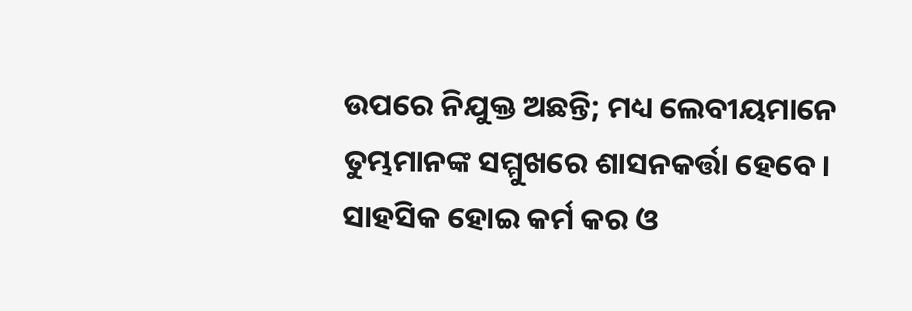ଉପରେ ନିଯୁକ୍ତ ଅଛନ୍ତି; ମଧ୍ୟ ଲେବୀୟମାନେ ତୁମ୍ଭମାନଙ୍କ ସମ୍ମୁଖରେ ଶାସନକର୍ତ୍ତା ହେବେ। ସାହସିକ ହୋଇ କର୍ମ କର ଓ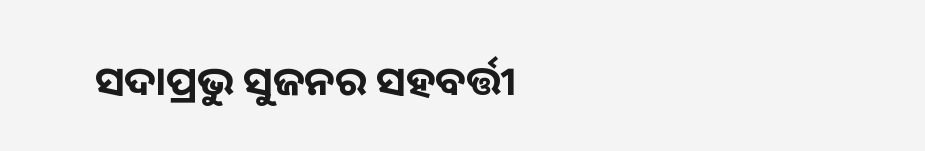ସଦାପ୍ରଭୁ ସୁଜନର ସହବର୍ତ୍ତୀ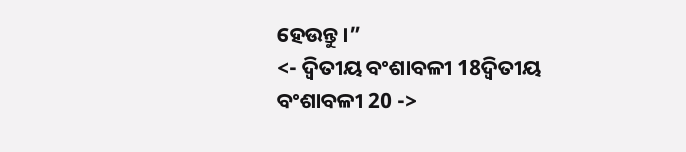ହେଉନ୍ତୁ।”
<- ଦ୍ୱିତୀୟ ବଂଶାବଳୀ 18ଦ୍ୱିତୀୟ ବଂଶାବଳୀ 20 ->